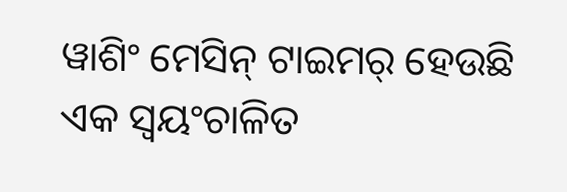ୱାଶିଂ ମେସିନ୍ ଟାଇମର୍ ହେଉଛି ଏକ ସ୍ୱୟଂଚାଳିତ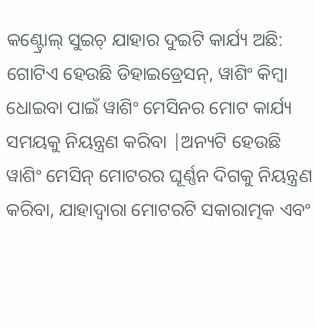କଣ୍ଟ୍ରୋଲ୍ ସୁଇଚ୍ ଯାହାର ଦୁଇଟି କାର୍ଯ୍ୟ ଅଛି: ଗୋଟିଏ ହେଉଛି ଡିହାଇଡ୍ରେସନ୍, ୱାଶିଂ କିମ୍ବା ଧୋଇବା ପାଇଁ ୱାଶିଂ ମେସିନର ମୋଟ କାର୍ଯ୍ୟ ସମୟକୁ ନିୟନ୍ତ୍ରଣ କରିବା |ଅନ୍ୟଟି ହେଉଛି ୱାଶିଂ ମେସିନ୍ ମୋଟରର ଘୂର୍ଣ୍ଣନ ଦିଗକୁ ନିୟନ୍ତ୍ରଣ କରିବା, ଯାହାଦ୍ୱାରା ମୋଟରଟି ସକାରାତ୍ମକ ଏବଂ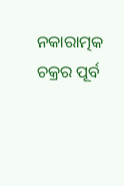ନକାରାତ୍ମକ ଚକ୍ରର ପୂର୍ବ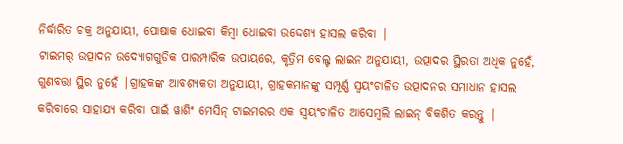ନିର୍ଦ୍ଧାରିତ ଚକ୍ର ଅନୁଯାୟୀ, ପୋଷାକ ଧୋଇବା କିମ୍ବା ଧୋଇବା ଉଦ୍ଦେଶ୍ୟ ହାସଲ କରିବା |
ଟାଇମର୍ ଉତ୍ପାଦନ ଉଦ୍ୟୋଗଗୁଡିକ ପାରମ୍ପାରିକ ଉପାୟରେ, କୃତ୍ରିମ ବେଲ୍ଟ ଲାଇନ ଅନୁଯାୟୀ, ଉତ୍ପାଦର ସ୍ଥିରତା ଅଧିକ ନୁହେଁ, ଗୁଣବତ୍ତା ସ୍ଥିର ନୁହେଁ |ଗ୍ରାହକଙ୍କ ଆବଶ୍ୟକତା ଅନୁଯାୟୀ, ଗ୍ରାହକମାନଙ୍କୁ ସମ୍ପୂର୍ଣ୍ଣ ସ୍ୱୟଂଚାଳିତ ଉତ୍ପାଦନର ସମାଧାନ ହାସଲ କରିବାରେ ସାହାଯ୍ୟ କରିବା ପାଇଁ ୱାଶିଂ ମେସିନ୍ ଟାଇମରର ଏକ ସ୍ୱୟଂଚାଳିତ ଆସେମ୍ବଲି ଲାଇନ୍ ବିକଶିତ କରନ୍ତୁ |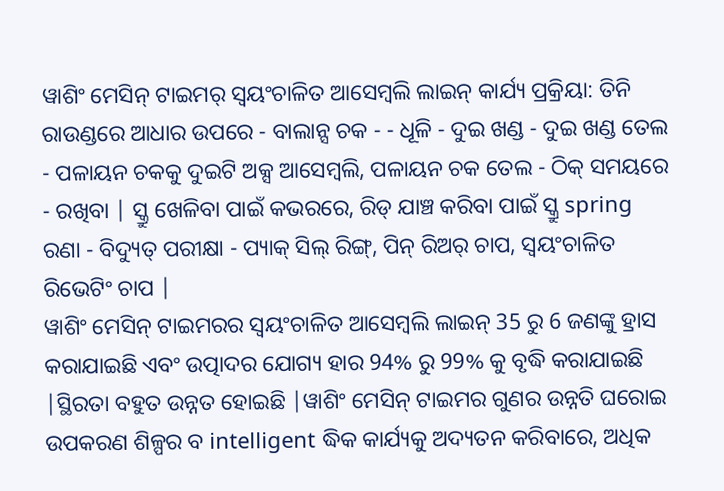ୱାଶିଂ ମେସିନ୍ ଟାଇମର୍ ସ୍ୱୟଂଚାଳିତ ଆସେମ୍ବଲି ଲାଇନ୍ କାର୍ଯ୍ୟ ପ୍ରକ୍ରିୟା: ତିନି ରାଉଣ୍ଡରେ ଆଧାର ଉପରେ - ବାଲାନ୍ସ ଚକ - - ଧୂଳି - ଦୁଇ ଖଣ୍ଡ - ଦୁଇ ଖଣ୍ଡ ତେଲ - ପଳାୟନ ଚକକୁ ଦୁଇଟି ଅକ୍ସ ଆସେମ୍ବଲି, ପଳାୟନ ଚକ ତେଲ - ଠିକ୍ ସମୟରେ - ରଖିବା | ସ୍କ୍ରୁ ଖେଳିବା ପାଇଁ କଭରରେ, ରିଡ୍ ଯାଞ୍ଚ କରିବା ପାଇଁ ସ୍କ୍ରୁ spring ରଣା - ବିଦ୍ୟୁତ୍ ପରୀକ୍ଷା - ପ୍ୟାକ୍ ସିଲ୍ ରିଙ୍ଗ୍, ପିନ୍ ରିଅର୍ ଚାପ, ସ୍ୱୟଂଚାଳିତ ରିଭେଟିଂ ଚାପ |
ୱାଶିଂ ମେସିନ୍ ଟାଇମରର ସ୍ୱୟଂଚାଳିତ ଆସେମ୍ବଲି ଲାଇନ୍ 35 ରୁ 6 ଜଣଙ୍କୁ ହ୍ରାସ କରାଯାଇଛି ଏବଂ ଉତ୍ପାଦର ଯୋଗ୍ୟ ହାର 94% ରୁ 99% କୁ ବୃଦ୍ଧି କରାଯାଇଛି |ସ୍ଥିରତା ବହୁତ ଉନ୍ନତ ହୋଇଛି |ୱାଶିଂ ମେସିନ୍ ଟାଇମର ଗୁଣର ଉନ୍ନତି ଘରୋଇ ଉପକରଣ ଶିଳ୍ପର ବ intelligent ଦ୍ଧିକ କାର୍ଯ୍ୟକୁ ଅଦ୍ୟତନ କରିବାରେ, ଅଧିକ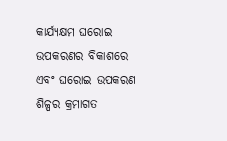କାର୍ଯ୍ୟକ୍ଷମ ଘରୋଇ ଉପକରଣର ବିକାଶରେ ଏବଂ ଘରୋଇ ଉପକରଣ ଶିଳ୍ପର କ୍ରମାଗତ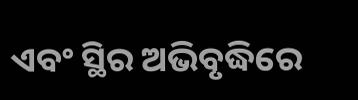ଏବଂ ସ୍ଥିର ଅଭିବୃଦ୍ଧିରେ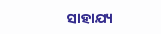ସାହାଯ୍ୟ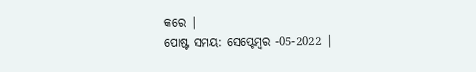କରେ |
ପୋଷ୍ଟ ସମୟ: ସେପ୍ଟେମ୍ବର -05-2022 |